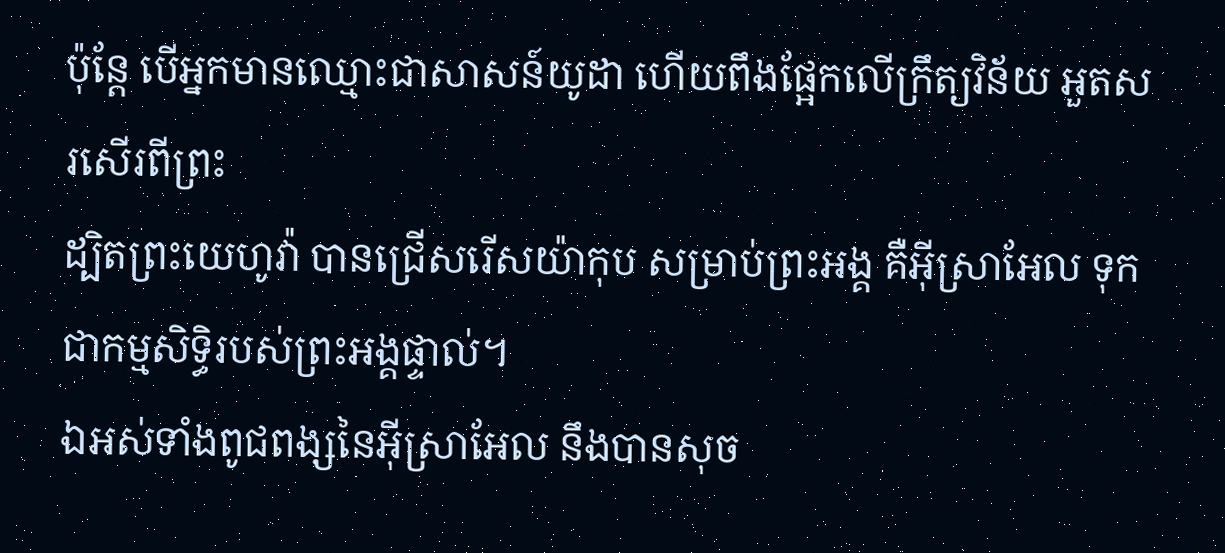ប៉ុន្តែ បើអ្នកមានឈ្មោះជាសាសន៍យូដា ហើយពឹងផ្អែកលើក្រឹត្យវិន័យ អួតសរសើរពីព្រះ
ដ្បិតព្រះយេហូវ៉ា បានជ្រើសរើសយ៉ាកុប សម្រាប់ព្រះអង្គ គឺអ៊ីស្រាអែល ទុកជាកម្មសិទ្ធិរបស់ព្រះអង្គផ្ទាល់។
ឯអស់ទាំងពូជពង្សនៃអ៊ីស្រាអែល នឹងបានសុច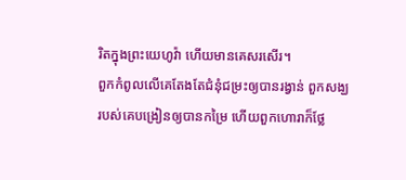រិតក្នុងព្រះយេហូវ៉ា ហើយមានគេសរសើរ។
ពួកកំពូលលើគេតែងតែជំនុំជម្រះឲ្យបានរង្វាន់ ពួកសង្ឃរបស់គេបង្រៀនឲ្យបានកម្រៃ ហើយពួកហោរាក៏ថ្លែ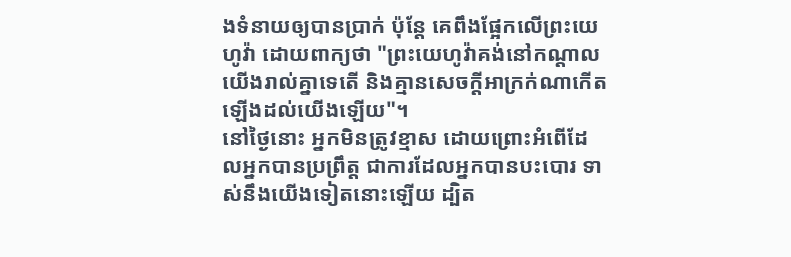ងទំនាយឲ្យបានប្រាក់ ប៉ុន្តែ គេពឹងផ្អែកលើព្រះយេហូវ៉ា ដោយពាក្យថា "ព្រះយេហូវ៉ាគង់នៅកណ្ដាលយើងរាល់គ្នាទេតើ និងគ្មានសេចក្ដីអាក្រក់ណាកើតឡើងដល់យើងឡើយ"។
នៅថ្ងៃនោះ អ្នកមិនត្រូវខ្មាស ដោយព្រោះអំពើដែលអ្នកបានប្រព្រឹត្ត ជាការដែលអ្នកបានបះបោរ ទាស់នឹងយើងទៀតនោះឡើយ ដ្បិត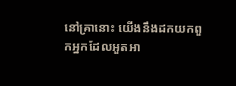នៅគ្រានោះ យើងនឹងដកយកពួកអ្នកដែលអួតអា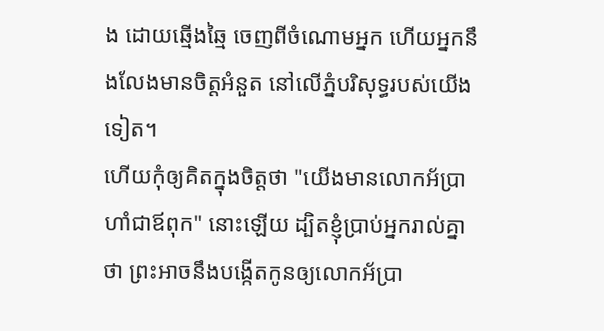ង ដោយឆ្មើងឆ្មៃ ចេញពីចំណោមអ្នក ហើយអ្នកនឹងលែងមានចិត្តអំនួត នៅលើភ្នំបរិសុទ្ធរបស់យើងទៀត។
ហើយកុំឲ្យគិតក្នុងចិត្តថា "យើងមានលោកអ័ប្រាហាំជាឪពុក" នោះឡើយ ដ្បិតខ្ញុំប្រាប់អ្នករាល់គ្នាថា ព្រះអាចនឹងបង្កើតកូនឲ្យលោកអ័ប្រា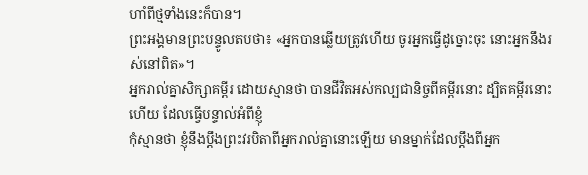ហាំពីថ្មទាំងនេះក៏បាន។
ព្រះអង្គមានព្រះបន្ទូលតបថា៖ «អ្នកបានឆ្លើយត្រូវហើយ ចូរអ្នកធ្វើដូច្នោះចុះ នោះអ្នកនឹងរស់នៅពិត»។
អ្នករាល់គ្នាសិក្សាគម្ពីរ ដោយស្មានថា បានជីវិតអស់កល្បជានិច្ចពីគម្ពីរនោះ ដ្បិតគម្ពីរនោះហើយ ដែលធ្វើបន្ទាល់អំពីខ្ញុំ
កុំស្មានថា ខ្ញុំនឹងប្តឹងព្រះវរបិតាពីអ្នករាល់គ្នានោះឡើយ មានម្នាក់ដែលប្តឹងពីអ្នក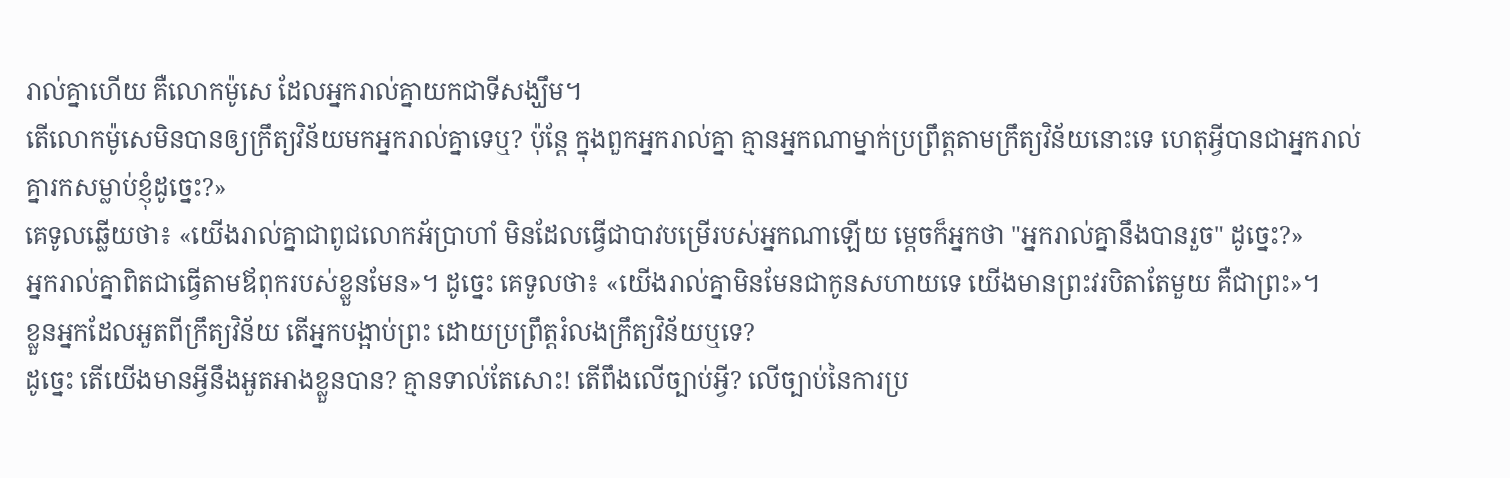រាល់គ្នាហើយ គឺលោកម៉ូសេ ដែលអ្នករាល់គ្នាយកជាទីសង្ឃឹម។
តើលោកម៉ូសេមិនបានឲ្យក្រឹត្យវិន័យមកអ្នករាល់គ្នាទេឬ? ប៉ុន្តែ ក្នុងពួកអ្នករាល់គ្នា គ្មានអ្នកណាម្នាក់ប្រព្រឹត្តតាមក្រឹត្យវិន័យនោះទេ ហេតុអី្វបានជាអ្នករាល់គ្នារកសម្លាប់ខ្ញុំដូច្នេះ?»
គេទូលឆ្លើយថា៖ «យើងរាល់គ្នាជាពូជលោកអ័ប្រាហាំ មិនដែលធ្វើជាបាវបម្រើរបស់អ្នកណាឡើយ ម្តេចក៏អ្នកថា "អ្នករាល់គ្នានឹងបានរួច" ដូច្នេះ?»
អ្នករាល់គ្នាពិតជាធ្វើតាមឪពុករបស់ខ្លួនមែន»។ ដូច្នេះ គេទូលថា៖ «យើងរាល់គ្នាមិនមែនជាកូនសហាយទេ យើងមានព្រះវរបិតាតែមួយ គឺជាព្រះ»។
ខ្លួនអ្នកដែលអួតពីក្រឹត្យវិន័យ តើអ្នកបង្អាប់ព្រះ ដោយប្រព្រឹត្តរំលងក្រឹត្យវិន័យឬទេ?
ដូច្នេះ តើយើងមានអ្វីនឹងអួតអាងខ្លួនបាន? គ្មានទាល់តែសោះ! តើពឹងលើច្បាប់អ្វី? លើច្បាប់នៃការប្រ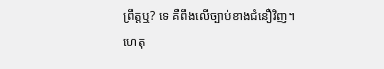ព្រឹត្តឬ? ទេ គឺពឹងលើច្បាប់ខាងជំនឿវិញ។
ហេតុ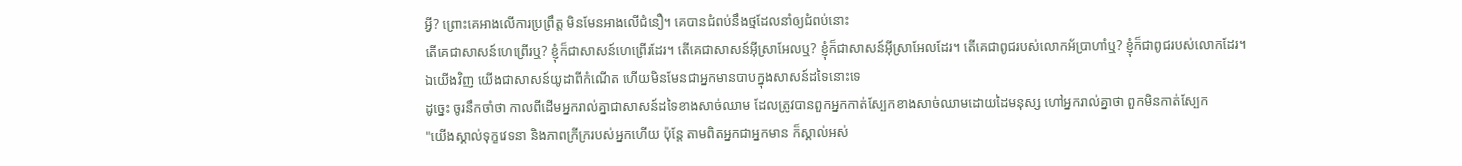អ្វី? ព្រោះគេអាងលើការប្រព្រឹត្ត មិនមែនអាងលើជំនឿ។ គេបានជំពប់នឹងថ្មដែលនាំឲ្យជំពប់នោះ
តើគេជាសាសន៍ហេព្រើរឬ? ខ្ញុំក៏ជាសាសន៍ហេព្រើរដែរ។ តើគេជាសាសន៍អ៊ីស្រាអែលឬ? ខ្ញុំក៏ជាសាសន៍អ៊ីស្រាអែលដែរ។ តើគេជាពូជរបស់លោកអ័ប្រាហាំឬ? ខ្ញុំក៏ជាពូជរបស់លោកដែរ។
ឯយើងវិញ យើងជាសាសន៍យូដាពីកំណើត ហើយមិនមែនជាអ្នកមានបាបក្នុងសាសន៍ដទៃនោះទេ
ដូច្នេះ ចូរនឹកចាំថា កាលពីដើមអ្នករាល់គ្នាជាសាសន៍ដទៃខាងសាច់ឈាម ដែលត្រូវបានពួកអ្នកកាត់ស្បែកខាងសាច់ឈាមដោយដៃមនុស្ស ហៅអ្នករាល់គ្នាថា ពួកមិនកាត់ស្បែក
"យើងស្គាល់ទុក្ខវេទនា និងភាពក្រីក្ររបស់អ្នកហើយ ប៉ុន្តែ តាមពិតអ្នកជាអ្នកមាន ក៏ស្គាល់អស់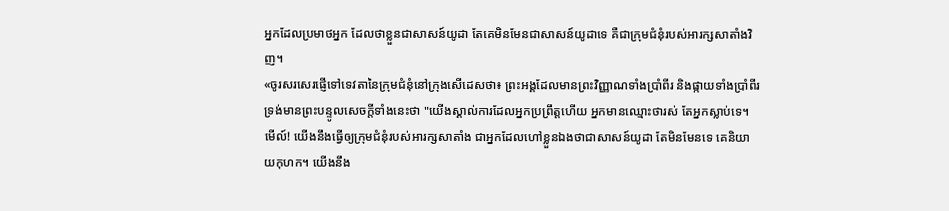អ្នកដែលប្រមាថអ្នក ដែលថាខ្លួនជាសាសន៍យូដា តែគេមិនមែនជាសាសន៍យូដាទេ គឺជាក្រុមជំនុំរបស់អារក្សសាតាំងវិញ។
«ចូរសរសេរផ្ញើទៅទេវតានៃក្រុមជំនុំនៅក្រុងសើដេសថា៖ ព្រះអង្គដែលមានព្រះវិញ្ញាណទាំងប្រាំពីរ និងផ្កាយទាំងប្រាំពីរ ទ្រង់មានព្រះបន្ទូលសេចក្ដីទាំងនេះថា "យើងស្គាល់ការដែលអ្នកប្រព្រឹត្តហើយ អ្នកមានឈ្មោះថារស់ តែអ្នកស្លាប់ទេ។
មើល៍! យើងនឹងធ្វើឲ្យក្រុមជំនុំរបស់អារក្សសាតាំង ជាអ្នកដែលហៅខ្លួនឯងថាជាសាសន៍យូដា តែមិនមែនទេ គេនិយាយកុហក។ យើងនឹង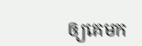ឲ្យគេមក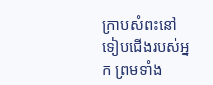ក្រាបសំពះនៅទៀបជើងរបស់អ្នក ព្រមទាំង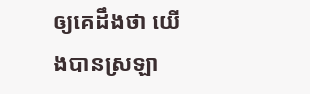ឲ្យគេដឹងថា យើងបានស្រឡា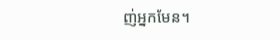ញ់អ្នកមែន។